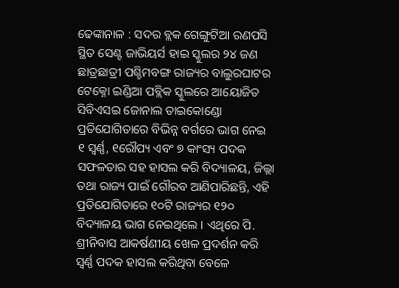ଢେଙ୍କାନାଳ : ସଦର ବ୍ଲକ ଗେଙ୍ଗୁଟିଆ ରଣପସି ସ୍ଥିତ ସେଣ୍ଟ ଜାଭିୟର୍ସ ହାଇ ସ୍କୁଲର ୨୪ ଜଣ ଛାତ୍ରଛାତ୍ରୀ ପଶ୍ଚିମବଙ୍ଗ ରାଜ୍ୟର ବାଲୁରଘାଟର ଟେକ୍ନୋ ଇଣ୍ଡିଆ ପବ୍ଲିକ ସ୍କୁଲରେ ଆୟୋଜିତ
ସିବିଏସଇ ଜୋନାଲ ତାଇକୋଣ୍ଡୋ ପ୍ରତିଯୋଗିତାରେ ବିଭିନ୍ନ ବର୍ଗରେ ଭାଗ ନେଇ ୧ ସ୍ୱର୍ଣ୍ଣ, ୧ରୌପ୍ୟ ଏବଂ ୭ କାଂସ୍ୟ ପଦକ ସଫଳତାର ସହ ହାସଲ କରି ବିଦ୍ୟାଳୟ, ଜିଲ୍ଲା ତଥା ରାଜ୍ୟ ପାଇଁ ଗୌରବ ଆଣିପାରିଛନ୍ତି, ଏହି ପ୍ରତିଯୋଗିତାରେ ୧୦ଟି ରାଜ୍ୟର ୧୨୦ ବିଦ୍ୟାଳୟ ଭାଗ ନେଇଥିଲେ । ଏଥିରେ ପି. ଶ୍ରୀନିବାସ ଆକର୍ଷଣୀୟ ଖେଳ ପ୍ରଦର୍ଶନ କରି ସ୍ୱର୍ଣ୍ଣ ପଦକ ହାସଲ କରିଥିବା ବେଳେ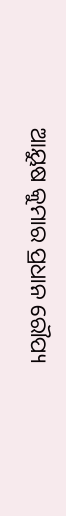ଆୟୁଷ କୁମାର ପ୍ରଧାନ ରୌପ୍ୟ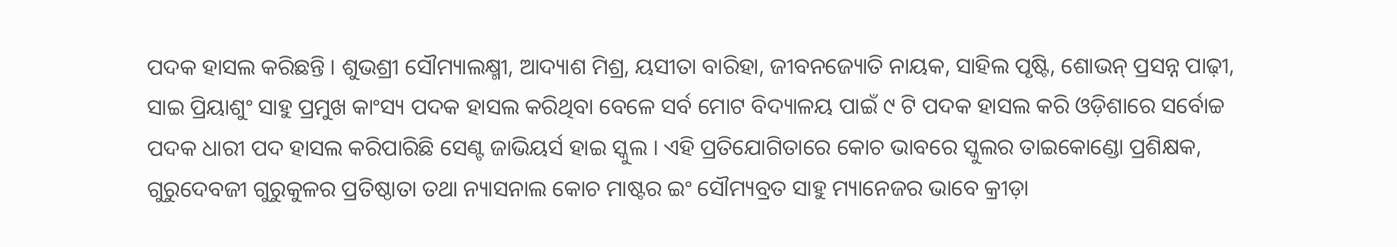ପଦକ ହାସଲ କରିଛନ୍ତି । ଶୁଭଶ୍ରୀ ସୌମ୍ୟାଲକ୍ଷ୍ମୀ, ଆଦ୍ୟାଶ ମିଶ୍ର, ୟସୀତା ବାରିହା, ଜୀବନଜ୍ୟୋତି ନାୟକ, ସାହିଲ ପୃଷ୍ଟି, ଶୋଭନ୍ ପ୍ରସନ୍ନ ପାଢ଼ୀ, ସାଇ ପ୍ରିୟାଶୁଂ ସାହୁ ପ୍ରମୁଖ କାଂସ୍ୟ ପଦକ ହାସଲ କରିଥିବା ବେଳେ ସର୍ବ ମୋଟ ବିଦ୍ୟାଳୟ ପାଇଁ ୯ ଟି ପଦକ ହାସଲ କରି ଓଡ଼ିଶାରେ ସର୍ବୋଚ୍ଚ ପଦକ ଧାରୀ ପଦ ହାସଲ କରିପାରିଛି ସେଣ୍ଟ ଜାଭିୟର୍ସ ହାଇ ସ୍କୁଲ । ଏହି ପ୍ରତିଯୋଗିତାରେ କୋଚ ଭାବରେ ସ୍କୁଲର ତାଇକୋଣ୍ଡୋ ପ୍ରଶିକ୍ଷକ, ଗୁରୁଦେବଜୀ ଗୁରୁକୁଳର ପ୍ରତିଷ୍ଠାତା ତଥା ନ୍ୟାସନାଲ କୋଚ ମାଷ୍ଟର ଇଂ ସୌମ୍ୟବ୍ରତ ସାହୁ ମ୍ୟାନେଜର ଭାବେ କ୍ରୀଡ଼ା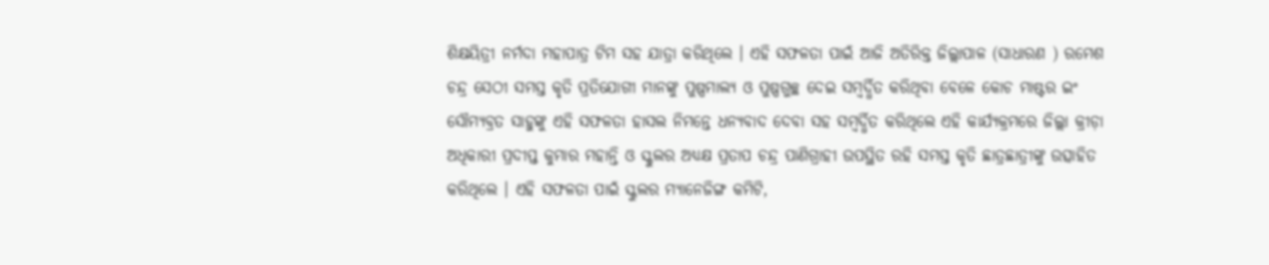ଶିକ୍ଷୟିତ୍ରୀ ନର୍ମଦା ମହାପାତ୍ର ଟିମ ସହ ଯାତ୍ରା କରିଥିଲେ । ଏହି ସଫଳତା ପାଇଁ ଆଜି ଅତିରିକ୍ତ ଜିଲ୍ଲାପାଳ (ସାଧାରଣ ) ରମେଶ ଚନ୍ଦ୍ର ସେଠୀ ସମସ୍ତ କୃତି ପ୍ରତିଯୋଗୀ ମାନଙ୍କୁ ପୁଷ୍ପମାଲ୍ୟ ଓ ପୁଷ୍ପଗୁଚ୍ଛ ଦେଇ ସମ୍ବର୍ଦ୍ଧିତ କରିଥିବା ବେଳେ କୋଚ ମାଷ୍ଟର ଇଂ ସୌମ୍ୟବ୍ରତ ସାହୁଙ୍କୁ ଏହି ସଫଳତା ହାସଲ ନିମନ୍ତେ ଧନ୍ୟବାଦ ଦେବା ସହ ସମ୍ବର୍ଦ୍ଧିତ କରିଥିଲେ ଏହି କାର୍ଯ୍ୟକ୍ରମରେ ଜିଲ୍ଲା କ୍ରୀଡ଼ା ଅଧିକାରୀ ପ୍ରଦୀପ୍ତ କୁମାର ମହାନ୍ତି ଓ ସ୍କୁଲର ଅଧ୍ୟକ୍ଷ ପ୍ରତାପ ଚନ୍ଦ୍ର ପାଣିଗ୍ରାହୀ ଉପସ୍ଥିତ ରହି ସମସ୍ତ କୃତି ଛାତ୍ରଛାତ୍ରୀଙ୍କୁ ଉତ୍ସାହିତ କରିଥିଲେ । ଏହି ସଫଳତା ପାଇଁ ସ୍କୁଲର ମ୍ୟାନେଜିଙ୍ଗ କମିଟି,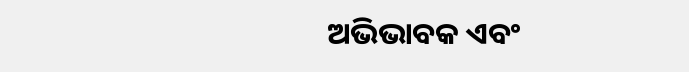ଅଭିଭାବକ ଏବଂ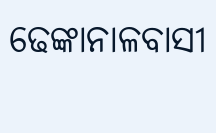ଢେଙ୍କାନାଳବାସୀ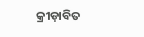କ୍ରୀଡ଼ାବିତ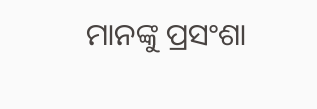ମାନଙ୍କୁ ପ୍ରସଂଶା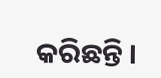କରିଛନ୍ତି ।